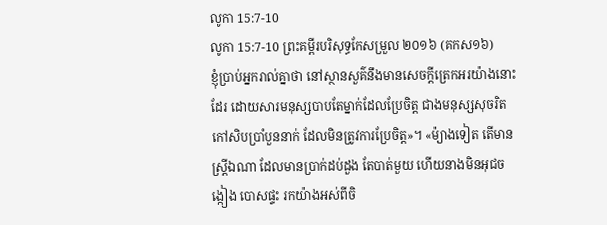លូកា 15:7-10
លូកា 15:7-10 ព្រះគម្ពីរបរិសុទ្ធកែសម្រួល ២០១៦ (គកស១៦)
ខ្ញុំប្រាប់អ្នករាល់គ្នាថា នៅស្ថានសួគ៌នឹងមានសេចក្តីត្រេកអរយ៉ាងនោះដែរ ដោយសារមនុស្សបាបតែម្នាក់ដែលប្រែចិត្ត ជាងមនុស្សសុចរិតកៅសិបប្រាំបួននាក់ ដែលមិនត្រូវការប្រែចិត្ត»។ «ម៉្យាងទៀត តើមានស្ត្រីឯណា ដែលមានប្រាក់ដប់ដួង តែបាត់មួយ ហើយនាងមិនអុជចង្កៀង បោសផ្ទះ រកយ៉ាងអស់ពីចិ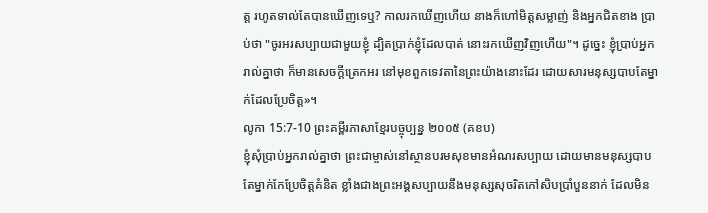ត្ត រហូតទាល់តែបានឃើញទេឬ? កាលរកឃើញហើយ នាងក៏ហៅមិត្តសម្លាញ់ និងអ្នកជិតខាង ប្រាប់ថា "ចូរអរសប្បាយជាមួយខ្ញុំ ដ្បិតប្រាក់ខ្ញុំដែលបាត់ នោះរកឃើញវិញហើយ"។ ដូច្នេះ ខ្ញុំប្រាប់អ្នករាល់គ្នាថា ក៏មានសេចក្តីត្រេកអរ នៅមុខពួកទេវតានៃព្រះយ៉ាងនោះដែរ ដោយសារមនុស្សបាបតែម្នាក់ដែលប្រែចិត្ត»។
លូកា 15:7-10 ព្រះគម្ពីរភាសាខ្មែរបច្ចុប្បន្ន ២០០៥ (គខប)
ខ្ញុំសុំប្រាប់អ្នករាល់គ្នាថា ព្រះជាម្ចាស់នៅស្ថានបរមសុខមានអំណរសប្បាយ ដោយមានមនុស្សបាបតែម្នាក់កែប្រែចិត្តគំនិត ខ្លាំងជាងព្រះអង្គសប្បាយនឹងមនុស្សសុចរិតកៅសិបប្រាំបួននាក់ ដែលមិន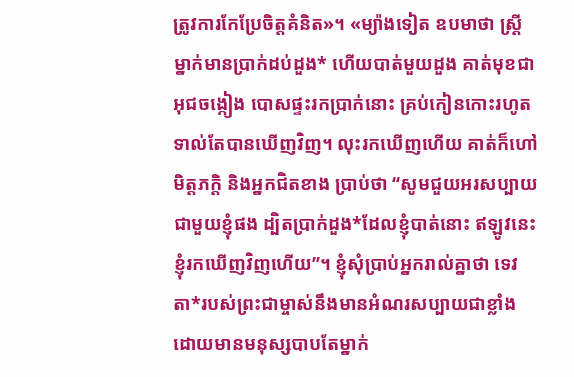ត្រូវការកែប្រែចិត្តគំនិត»។ «ម្យ៉ាងទៀត ឧបមាថា ស្ត្រីម្នាក់មានប្រាក់ដប់ដួង* ហើយបាត់មួយដួង គាត់មុខជាអុជចង្កៀង បោសផ្ទះរកប្រាក់នោះ គ្រប់កៀនកោះរហូតទាល់តែបានឃើញវិញ។ លុះរកឃើញហើយ គាត់ក៏ហៅមិត្តភក្ដិ និងអ្នកជិតខាង ប្រាប់ថា “សូមជួយអរសប្បាយជាមួយខ្ញុំផង ដ្បិតប្រាក់ដួង*ដែលខ្ញុំបាត់នោះ ឥឡូវនេះ ខ្ញុំរកឃើញវិញហើយ”។ ខ្ញុំសុំប្រាប់អ្នករាល់គ្នាថា ទេវតា*របស់ព្រះជាម្ចាស់នឹងមានអំណរសប្បាយជាខ្លាំង ដោយមានមនុស្សបាបតែម្នាក់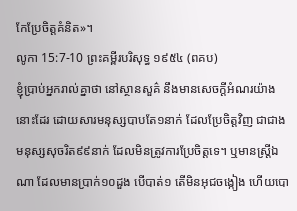កែប្រែចិត្តគំនិត»។
លូកា 15:7-10 ព្រះគម្ពីរបរិសុទ្ធ ១៩៥៤ (ពគប)
ខ្ញុំប្រាប់អ្នករាល់គ្នាថា នៅស្ថានសួគ៌ នឹងមានសេចក្ដីអំណរយ៉ាងនោះដែរ ដោយសារមនុស្សបាបតែ១នាក់ ដែលប្រែចិត្តវិញ ជាជាងមនុស្សសុចរិត៩៩នាក់ ដែលមិនត្រូវការប្រែចិត្តទេ។ ឬមានស្ត្រីឯណា ដែលមានប្រាក់១០ដួង បើបាត់១ តើមិនអុជចង្កៀង ហើយបោ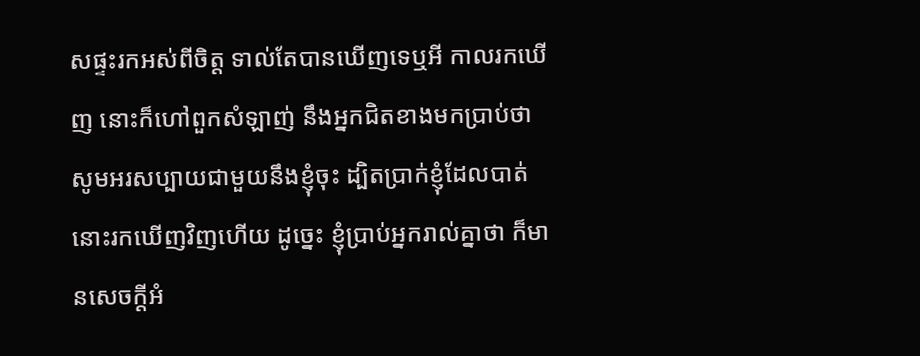សផ្ទះរកអស់ពីចិត្ត ទាល់តែបានឃើញទេឬអី កាលរកឃើញ នោះក៏ហៅពួកសំឡាញ់ នឹងអ្នកជិតខាងមកប្រាប់ថា សូមអរសប្បាយជាមួយនឹងខ្ញុំចុះ ដ្បិតប្រាក់ខ្ញុំដែលបាត់ នោះរកឃើញវិញហើយ ដូច្នេះ ខ្ញុំប្រាប់អ្នករាល់គ្នាថា ក៏មានសេចក្ដីអំ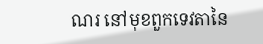ណរ នៅមុខពួកទេវតានៃ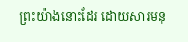ព្រះយ៉ាងនោះដែរ ដោយសារមនុ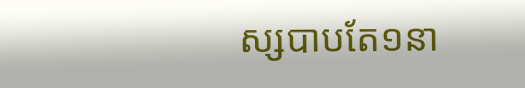ស្សបាបតែ១នា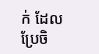ក់ ដែលប្រែចិ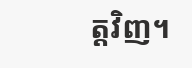ត្តវិញ។